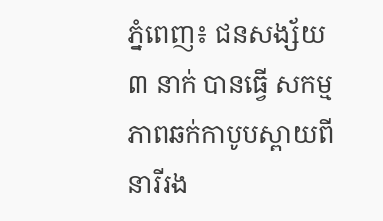ភ្នំពេញ៖ ជនសង្ស័យ ៣ នាក់ បានធ្វើ សកម្មភាពឆក់កាបូបស្ពាយពីនារីរង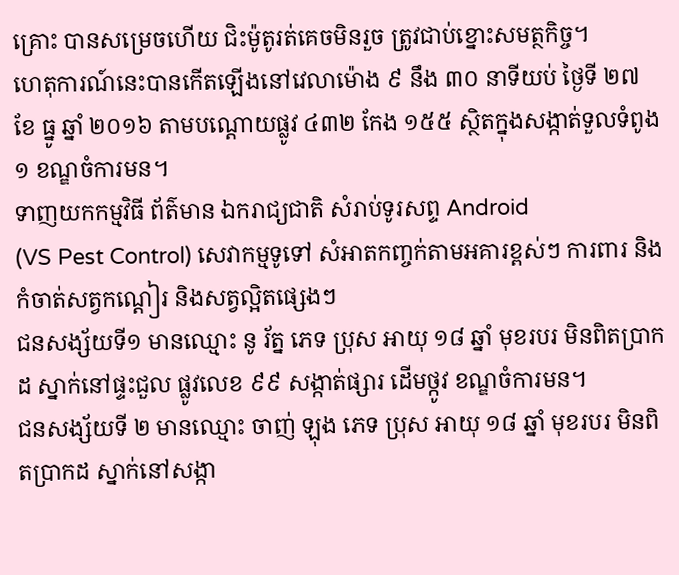គ្រោះ បានសម្រេចហើយ ជិះម៉ូតូរត់គេចមិនរួច ត្រូវជាប់ខ្នោះសមត្ថកិច្ច។
ហេតុការណ៍នេះបានកើតឡើងនៅវេលាម៉ោង ៩ នឹង ៣០ នាទីយប់ ថ្ងៃទី ២៧ ខែ ធ្នូ ឆ្នាំ ២០១៦ តាមបណ្ដោយផ្លូវ ៤៣២ កែង ១៥៥ ស្ថិតក្នុងសង្កាត់ទួលទំពូង ១ ខណ្ឌចំការមន។
ទាញយកកម្មវិធី ព័ត៌មាន ឯករាជ្យជាតិ សំរាប់ទូរសព្ទ Android
(VS Pest Control) សេវាកម្មទូទៅ សំអាតកញ្ចក់តាមអគារខ្ពស់ៗ ការពារ និង កំចាត់សត្វកណ្តៀរ និងសត្វល្អិតផ្សេងៗ
ជនសង្ស័យទី១ មានឈ្មោះ នូ រ័ត្ន ភេទ ប្រុស អាយុ ១៨ ឆ្នាំ មុខរបរ មិនពិតប្រាកដ ស្នាក់នៅផ្ទះជួល ផ្លូវលេខ ៩៩ សង្កាត់ផ្សារ ដើមថ្កូវ ខណ្ឌចំការមន។
ជនសង្ស័យទី ២ មានឈ្មោះ ចាញ់ ឡុង ភេទ ប្រុស អាយុ ១៨ ឆ្នាំ មុខរបរ មិនពិតប្រាកដ ស្នាក់នៅសង្កា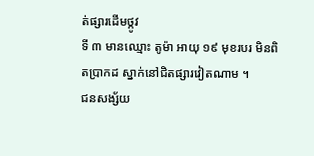ត់ផ្សារដើមថ្កូវ
ទី ៣ មានឈ្មោះ តូម៉ា អាយុ ១៩ មុខរបរ មិនពិតប្រាកដ ស្នាក់នៅជិតផ្សារវៀតណាម ។
ជនសង្ស័យ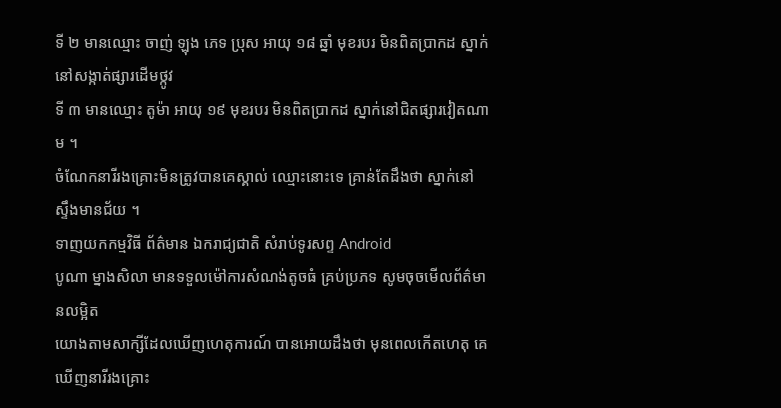ទី ២ មានឈ្មោះ ចាញ់ ឡុង ភេទ ប្រុស អាយុ ១៨ ឆ្នាំ មុខរបរ មិនពិតប្រាកដ ស្នាក់នៅសង្កាត់ផ្សារដើមថ្កូវ
ទី ៣ មានឈ្មោះ តូម៉ា អាយុ ១៩ មុខរបរ មិនពិតប្រាកដ ស្នាក់នៅជិតផ្សារវៀតណាម ។
ចំណែកនារីរងគ្រោះមិនត្រូវបានគេស្គាល់ ឈ្មោះនោះទេ គ្រាន់តែដឹងថា ស្នាក់នៅ ស្ទឹងមានជ័យ ។
ទាញយកកម្មវិធី ព័ត៌មាន ឯករាជ្យជាតិ សំរាប់ទូរសព្ទ Android
បូណា ម្នាងសិលា មានទទួលម៉ៅការសំណង់តូចធំ គ្រប់ប្រភទ សូមចុចមើលព័ត៌មានលម្អិត
យោងតាមសាក្សីដែលឃើញហេតុការណ៍ បានអោយដឹងថា មុនពេលកើតហេតុ គេឃើញនារីរងគ្រោះ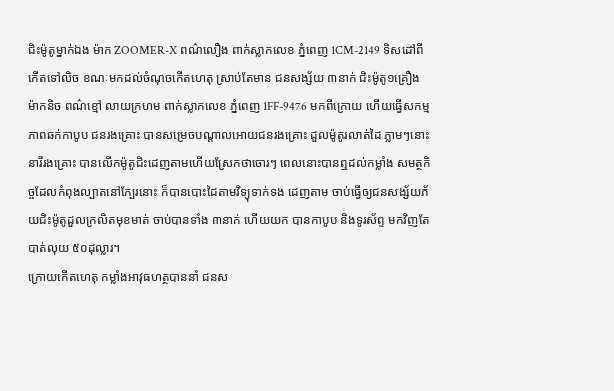ជិះម៉ូតូម្នាក់ឯង ម៉ាក ZOOMER-X ពណ៌លឿង ពាក់ស្លាកលេខ ភ្នំពេញ 1CM-2149 ទិសដៅពីកើតទៅលិច ខណៈមកដល់ចំណុចកើតហេតុ ស្រាប់តែមាន ជនសង្ស័យ ៣នាក់ ជិះម៉ូតូ១គ្រឿង ម៉ាកនិច ពណ៌ខ្មៅ លាយក្រហម ពាក់ស្លាកលេខ ភ្នំពេញ 1FF-9476 មកពីក្រោយ ហើយធ្វើសកម្មភាពឆក់កាបូប ជនរងគ្រោះ បានសម្រេចបណ្ដាលអោយជនរងគ្រោះ ដួលម៉ូតូរលាត់ដៃ ភ្លាមៗនោះនារីរងគ្រោះ បានលើកម៉ូតូជិះដេញតាមហើយស្រែកថាចោរៗ ពេលនោះបានឮដល់កម្លាំង សមត្ថកិច្ចដែលកំពុងល្បាតនៅក្បែរនោះ ក៏បានបោះដៃតាមវិទ្យុទាក់ទង ដេញតាម ចាប់ធ្វើឲ្យជនសង្ស័យភ័យជិះម៉ូតូដួលក្រលិតមុខមាត់ ចាប់បានទាំង ៣នាក់ ហើយយក បានកាបូប និងទូរស័ព្ទ មកវិញតែបាត់លុយ ៥០ដុល្លារ។
ក្រោយកើតហេតុ កម្លាំងអាវុធហត្ថបាននាំ ជនស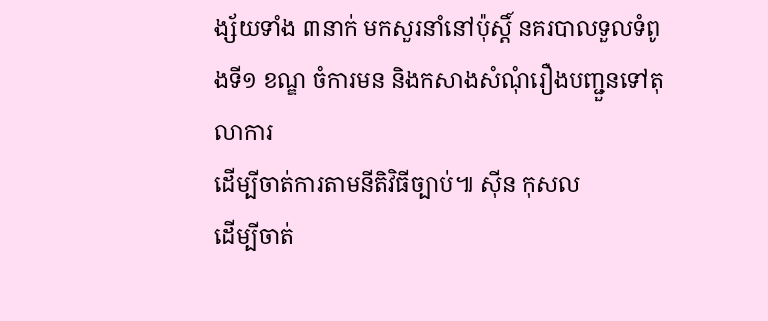ង្ស័យទាំង ៣នាក់ មកសួរនាំនៅប៉ុស្តិ៍ នគរបាលទួលទំពូងទី១ ខណ្ឌ ចំការមន និងកសាងសំណុំរឿងបញ្ជួនទៅតុលាការ
ដើម្បីចាត់ការតាមនីតិវិធីច្បាប់៕ ស៊ីន កុសល
ដើម្បីចាត់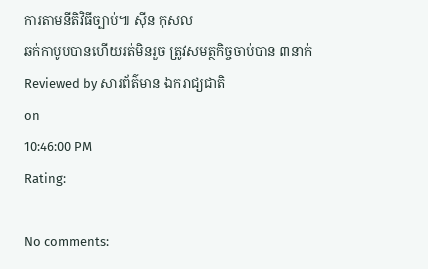ការតាមនីតិវិធីច្បាប់៕ ស៊ីន កុសល
ឆក់កាបូបបានហើយរត់មិនរួច ត្រូវសមត្ថកិច្ចចាប់បាន ៣នាក់
Reviewed by សារព័ត៌មាន ឯករាជ្យជាតិ
on
10:46:00 PM
Rating:

No comments: